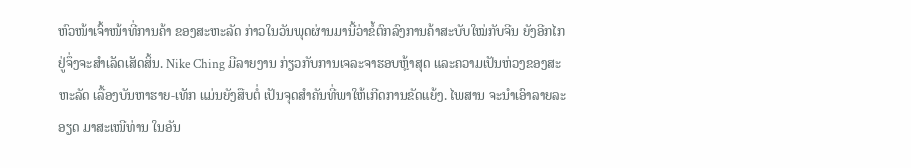ຫົວໜ້າເຈົ້າໜ້າທີ່ການຄ້າ ຂອງສະຫະລັດ ກ່າວໃນວັນພຸດຜ່ານມານີ້ວ່າຂໍ້ຕົກລົງການຄ້າສະບັບໃໝ່ກັບຈີນ ຍັງອີກໄກຢູ່ຈຶ່ງຈະສຳເລັດເສັດສິ້ນ. Nike Ching ມີລາຍງານ ກ່ຽວກັບການເຈລະຈາຮອບຫຼ້າສຸດ ແລະຄວາມເປັນຫ່ວງຂອງສະຫະລັດ ເລື້ອງບັນຫາຮາຍ-ເທັກ ແມ່ນຍັງສືບຕໍ່ ເປັນຈຸດສຳຄັນທີ່ພາໃຫ້ເກີດການຂັດແຍ້ງ. ໄພສານ ຈະນຳເອົາລາຍລະອຽດ ມາສະເໜີທ່ານ ໃນອັນ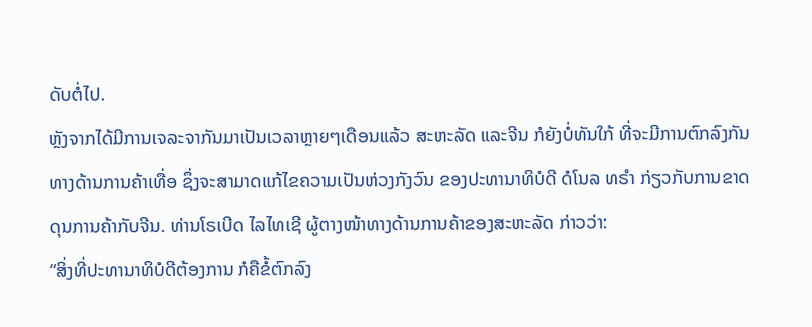ດັບຕໍ່ໄປ.
ຫຼັງຈາກໄດ້ມີການເຈລະຈາກັນມາເປັນເວລາຫຼາຍໆເດືອນແລ້ວ ສະຫະລັດ ແລະຈີນ ກໍຍັງບໍ່ທັນໃກ້ ທີ່ຈະມີການຕົກລົງກັນທາງດ້ານການຄ້າເທື່ອ ຊຶ່ງຈະສາມາດແກ້ໄຂຄວາມເປັນຫ່ວງກັງວົນ ຂອງປະທານາທິບໍດີ ດໍໂນລ ທຣຳ ກ່ຽວກັບການຂາດດຸນການຄ້າກັບຈີນ. ທ່ານໂຣເບີດ ໄລໄທເຊີ ຜູ້ຕາງໜ້າທາງດ້ານການຄ້າຂອງສະຫະລັດ ກ່າວວ່າ:
“ສິ່ງທີ່ປະທານາທິບໍດີຕ້ອງການ ກໍຄືຂໍ້ຕົກລົງ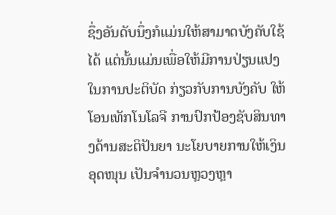ຊຶ່ງອັນດັບນຶ່ງກໍແມ່ນໃຫ້ສາມາດບັງຄັບໃຊ້ໄດ້ ແຕ່ນັ້ນແມ່ນເພື່ອໃຫ້ມີການປ່ຽນແປງໃນການປະຕິບັດ ກ່ຽວກັບການບັງຄັບ ໃຫ້ໂອນເທັກໂນໂລຈີ ການປົກປ້ອງຊັບສິນທາງດ້ານສະຕິປັນຍາ ນະໂຍບາຍການໃຫ້ເງິນອຸດໜຸນ ເປັນຈຳນວນຫຼວງຫຼາ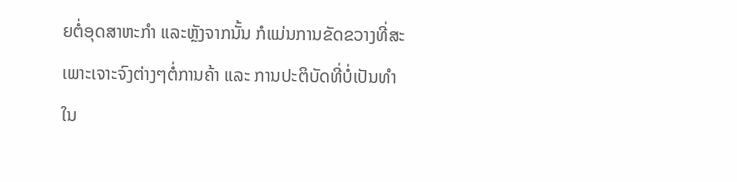ຍຕໍ່ອຸດສາຫະກຳ ແລະຫຼັງຈາກນັ້ນ ກໍແມ່ນການຂັດຂວາງທີ່ສະເພາະເຈາະຈົງຕ່າງໆຕໍ່ການຄ້າ ແລະ ການປະຕິບັດທີ່ບໍ່ເປັນທຳ ໃນ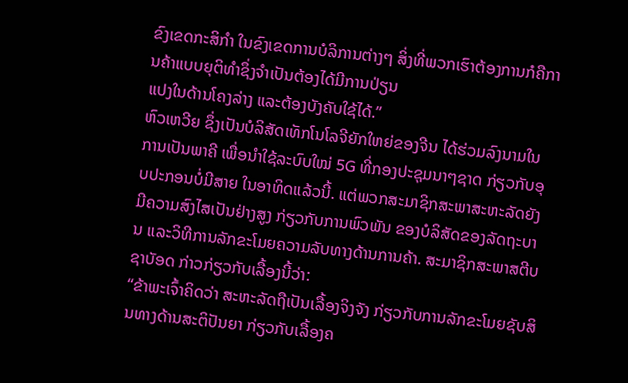ຂົງເຂດກະສິກຳ ໃນຂົງເຂດການບໍລິການຕ່າງໆ ສິ່ງທີ່ພວກເຮົາຕ້ອງການກໍຄືການຄ້າແບບຍຸຕິທຳຊຶ່ງຈຳເປັນຕ້ອງໄດ້ມີການປ່ຽນ
ແປງໃນດ້ານໂຄງລ່າງ ແລະຕ້ອງບັງຄັບໃຊ້ໄດ້.”
ຫົວເຫວີຍ ຊຶ່ງເປັນບໍລິສັດເທັກໂນໂລຈີຍັກໃຫຍ່ຂອງຈີນ ໄດ້ຮ່ວມລົງນາມໃນການເປັນພາຄີ ເພື່ອນຳໃຊ້ລະບົບໃໝ່ 5G ທີ່ກອງປະຊຸມນາໆຊາດ ກ່ຽວກັບອຸບປະກອນບໍ່ມີສາຍ ໃນອາທິດແລ້ວນີ້. ແຕ່ພວກສະມາຊິກສະພາສະຫະລັດຍັງມີຄວາມສົງໄສເປັນຢ່າງສູງ ກ່ຽວກັບການພົວພັນ ຂອງບໍລິສັດຂອງລັດຖະບານ ແລະວິທີການລັກຂະໂມຍຄວາມລັບທາງດ້ານການຄ້າ. ສະມາຊິກສະພາສຕີບ ຊາບັອດ ກ່າວກ່ຽວກັບເລື້ອງນີ້ວ່າ:
“ຂ້າພະເຈົ້າຄິດວ່າ ສະຫະລັດຖືເປັນເລື້ອງຈິງຈັງ ກ່ຽວກັບການລັກຂະໂມຍຊັບສິນທາງດ້ານສະຕິປັນຍາ ກ່ຽວກັບເລື້ອງຄ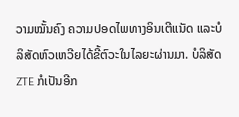ວາມໝັ້ນຄົງ ຄວາມປອດໄພທາງອິນເຕີແນັດ ແລະບໍລິສັດຫົວເຫວີຍໄດ້ຂີ້ຕົວະໃນໄລຍະຜ່ານມາ. ບໍລິສັດ ZTE ກໍເປັນອີກ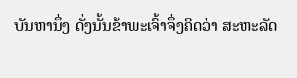ບັນຫານຶ່ງ ດັ່ງນັ້ນຂ້າພະເຈົ້າຈຶ່ງຄິດວ່າ ສະຫະລັດ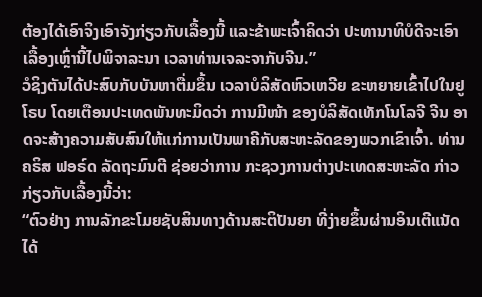ຕ້ອງໄດ້ເອົາຈິງເອົາຈັງກ່ຽວກັບເລື້ອງນີ້ ແລະຂ້າພະເຈົ້າຄິດວ່າ ປະທານາທິບໍດີຈະເອົາເລື້ອງເຫຼົ່ານີ້ໄປພິຈາລະນາ ເວລາທ່ານເຈລະຈາກັບຈີນ.”
ວໍຊິງຕັນໄດ້ປະສົບກັບບັນຫາຕື່ມຂຶ້ນ ເວລາບໍລິສັດຫົວເຫວີຍ ຂະຫຍາຍເຂົ້າໄປໃນຢູໂຣບ ໂດຍເຕືອນປະເທດພັນທະມິດວ່າ ການມີໜ້າ ຂອງບໍລິສັດເທັກໂນໂລຈີ ຈີນ ອາດຈະສ້າງຄວາມສັບສົນໃຫ້ແກ່ການເປັນພາຄີກັບສະຫະລັດຂອງພວກເຂົາເຈົ້າ. ທ່ານຄຣິສ ຟອຣ໌ດ ລັດຖະມົນຕີ ຊ່ອຍວ່າການ ກະຊວງການຕ່າງປະເທດສະຫະລັດ ກ່າວກ່ຽວກັບເລື້ອງນີ້ວ່າ:
“ຕົວຢ່າງ ການລັກຂະໂມຍຊັບສິນທາງດ້ານສະຕິປັນຍາ ທີ່ງ່າຍຂຶ້ນຜ່ານອິນເຕີແນັດໄດ້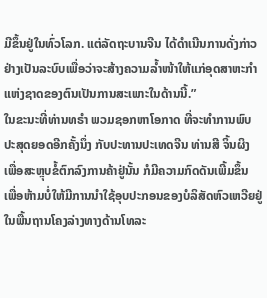ມີຂຶ້ນຢູ່ໃນທົ່ວໂລກ. ແຕ່ລັດຖະບານຈີນ ໄດ້ດຳເນີນການດັ່ງກ່າວຢ່າງເປັນລະບົບເພື່ອວ່າຈະສ້າງຄວາມລ້ຳໜ້າໃຫ້ແກ່ອຸດສາຫະກຳແຫ່ງຊາດຂອງຕົນເປັນການສະເພາະໃນດ້ານນີ້.”
ໃນຂະນະທີ່ທ່ານທຣຳ ພວມຊອກຫາໂອກາດ ທີ່ຈະທຳການພົບປະສຸດຍອດອີກຄັ້ງນຶ່ງ ກັບປະທານປະເທດຈີນ ທ່ານສີ ຈິ້ນຜິງ ເພື່ອສະຫຼຸບຂໍ້ຕົກລົງການຄ້າຢູ່ນັ້ນ ກໍມີຄວາມກົດດັນເພີ້ມຂຶ້ນ ເພື່ອຫ້າມບໍ່ໃຫ້ມີການນຳໃຊ້ອຸບປະກອນຂອງບໍລິສັດຫົວເຫວີຍຢູ່ໃນພື້ນຖານໂຄງລ່າງທາງດ້ານໂທລະ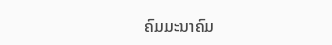ຄົມມະນາຄົມ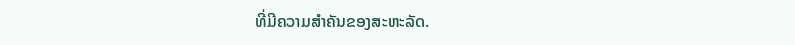ທີ່ມີຄວາມສຳຄັນຂອງສະຫະລັດ.